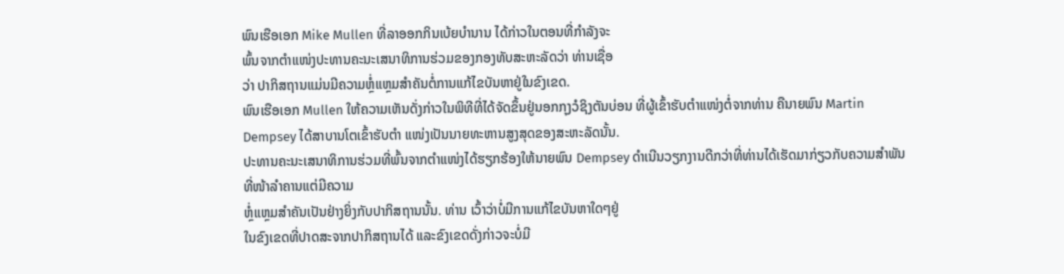ພົນເຮືອເອກ Mike Mullen ທີ່ລາອອກກິນເບ້ຍບຳນານ ໄດ້ກ່າວໃນຕອນທີ່ກໍາລັງຈະ
ພົ້ນຈາກຕຳແໜ່ງປະທານຄະນະເສນາທິການຮ່ວມຂອງກອງທັບສະຫະລັດວ່າ ທ່ານເຊື່ອ
ວ່າ ປາກິສຖານແມ່ນມີຄວາມຫຼໍ່ແຫຼມສຳຄັນຕໍ່ການແກ້ໄຂບັນຫາຢູ່ໃນຂົງເຂດ.
ພົນເຮືອເອກ Mullen ໃຫ້ຄວາມເຫັນດັ່ງກ່າວໃນພິທີທີ່ໄດ້ຈັດຂຶ້ນຢູ່ນອກກຸງວໍຊິງຕັນບ່ອນ ທີ່ຜູ້ເຂົ້າຮັບຕຳແໜ່ງຕໍ່ຈາກທ່ານ ຄືນາຍພົນ Martin Dempsey ໄດ້ສາບານໂຕເຂົ້າຮັບຕຳ ແໜ່ງເປັນນາຍທະຫານສູງສຸດຂອງສະຫະລັດນັ້ນ.
ປະທານຄະນະເສນາທິການຮ່ວມທີ່ພົ້ນຈາກຕຳແໜ່ງໄດ້ຮຽກຮ້ອງໃຫ້ນາຍພົນ Dempsey ດຳເນີນວຽກງານດີກວ່າທີ່ທ່ານໄດ້ເຮັດມາກ່ຽວກັບຄວາມສຳພັນທີ່ໜ້າລຳຄານແຕ່ມີຄວາມ
ຫຼໍ່ແຫຼມສຳຄັນເປັນຢ່າງຍິ່ງກັບປາກິສຖານນັ້ນ. ທ່ານ ເວົ້າວ່າບໍ່ມີການແກ້ໄຂບັນຫາໃດໆຢູ່
ໃນຂົງເຂດທີ່ປາດສະຈາກປາກິສຖານໄດ້ ແລະຂົງເຂດດັ່ງກ່າວຈະບໍ່ມີ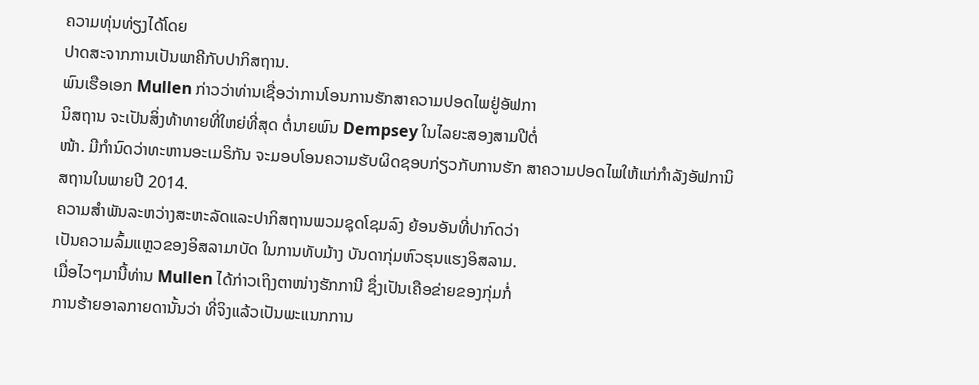ຄວາມທຸ່ນທ່ຽງໄດ້ໂດຍ
ປາດສະຈາກການເປັນພາຄີກັບປາກິສຖານ.
ພົນເຮືອເອກ Mullen ກ່າວວ່າທ່ານເຊື່ອວ່າການໂອນການຮັກສາຄວາມປອດໄພຢູ່ອັຟກາ
ນິສຖານ ຈະເປັນສິ່ງທ້າທາຍທີ່ໃຫຍ່ທີ່ສຸດ ຕໍ່ນາຍພົນ Dempsey ໃນໄລຍະສອງສາມປີຕໍ່
ໜ້າ. ມີກຳນົດວ່າທະຫານອະເມຣິກັນ ຈະມອບໂອນຄວາມຮັບຜິດຊອບກ່ຽວກັບການຮັກ ສາຄວາມປອດໄພໃຫ້ແກ່ກຳລັງອັຟການິສຖານໃນພາຍປີ 2014.
ຄວາມສຳພັນລະຫວ່າງສະຫະລັດແລະປາກິສຖານພວມຊຸດໂຊມລົງ ຍ້ອນອັນທີ່ປາກົດວ່າ
ເປັນຄວາມລົ້ມແຫຼວຂອງອິສລາມາບັດ ໃນການທັບມ້າງ ບັນດາກຸ່ມຫົວຮຸນແຮງອິສລາມ.
ເມື່ອໄວໆມານີ້ທ່ານ Mullen ໄດ້ກ່າວເຖິງຕາໜ່າງຮັກການີ ຊຶ່ງເປັນເຄືອຂ່າຍຂອງກຸ່ມກໍ່
ການຮ້າຍອາລກາຍດານັ້ນວ່າ ທີ່ຈິງແລ້ວເປັນພະແນກການ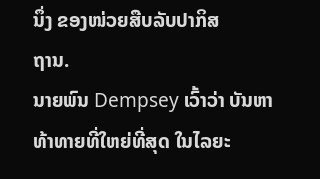ນຶ່ງ ຂອງໜ່ວຍສືບລັບປາກິສ
ຖານ.
ນາຍພົນ Dempsey ເວົ້າວ່າ ບັນຫາທ້າທາຍທີ່ໃຫຍ່ທີ່ສຸດ ໃນໄລຍະ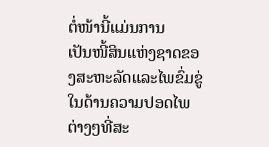ຕໍ່ໜ້ານີ້ແມ່ນການ
ເປັນໜີ້ສິນແຫ່ງຊາດຂອງສະຫະລັດແລະໄພຂົ່ມຂູ່ໃນດ້ານຄວາມປອດໄພຕ່າງໆທີ່ສະ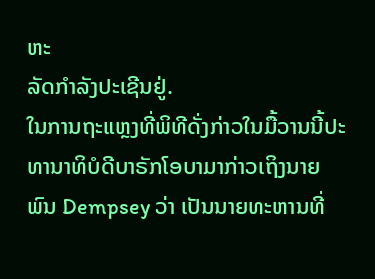ຫະ
ລັດກຳລັງປະເຊີນຢູ່.
ໃນການຖະແຫຼງທີ່ພິທີດັ່ງກ່າວໃນມື້ວານນີ້ປະທານາທິບໍດີບາຣັກໂອບາມາກ່າວເຖິງນາຍ
ພົນ Dempsey ວ່າ ເປັນນາຍທະຫານທີ່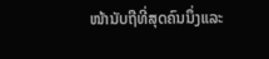ໜ້ານັບຖືທີ່ສຸດຄົນນຶ່ງແລະ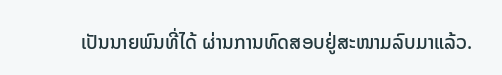ເປັນນາຍພົນທີ່ໄດ້ ຜ່ານການທົດສອບຢູ່ສະໜາມລົບມາແລ້ວ.